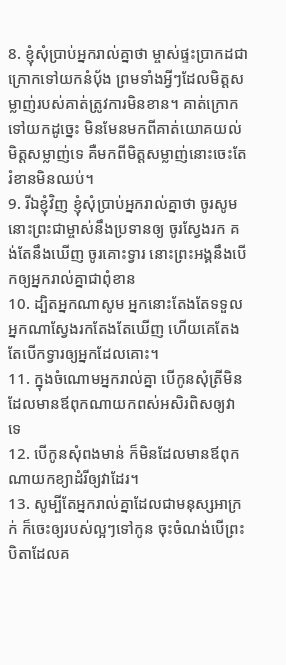8. ខ្ញុំសុំប្រាប់អ្នករាល់គ្នាថា ម្ចាស់ផ្ទះប្រាកដជាក្រោកទៅយកនំប៉័ង ព្រមទាំងអ្វីៗដែលមិត្តសម្លាញ់របស់គាត់ត្រូវការមិនខាន។ គាត់ក្រោកទៅយកដូច្នេះ មិនមែនមកពីគាត់យោគយល់មិត្តសម្លាញ់ទេ គឺមកពីមិត្តសម្លាញ់នោះចេះតែរំខានមិនឈប់។
9. រីឯខ្ញុំវិញ ខ្ញុំសុំប្រាប់អ្នករាល់គ្នាថា ចូរសូម នោះព្រះជាម្ចាស់នឹងប្រទានឲ្យ ចូរស្វែងរក គង់តែនឹងឃើញ ចូរគោះទ្វារ នោះព្រះអង្គនឹងបើកឲ្យអ្នករាល់គ្នាជាពុំខាន
10. ដ្បិតអ្នកណាសូម អ្នកនោះតែងតែទទួល អ្នកណាស្វែងរកតែងតែឃើញ ហើយគេតែងតែបើកទ្វារឲ្យអ្នកដែលគោះ។
11. ក្នុងចំណោមអ្នករាល់គ្នា បើកូនសុំត្រីមិនដែលមានឪពុកណាយកពស់អសិរពិសឲ្យវាទេ
12. បើកូនសុំពងមាន់ ក៏មិនដែលមានឪពុកណាយកខ្យាដំរីឲ្យវាដែរ។
13. សូម្បីតែអ្នករាល់គ្នាដែលជាមនុស្សអាក្រក់ ក៏ចេះឲ្យរបស់ល្អៗទៅកូន ចុះចំណង់បើព្រះបិតាដែលគ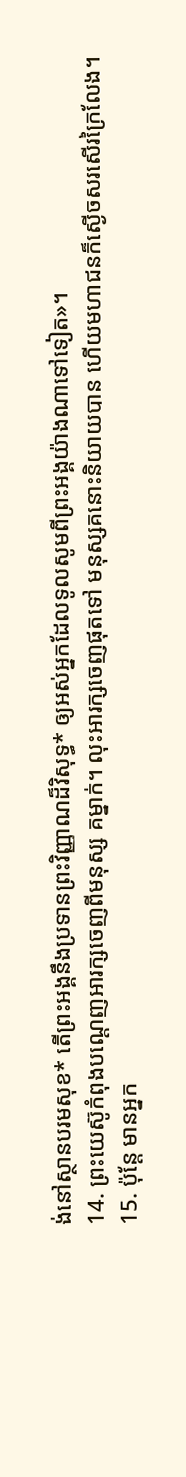ង់នៅស្ថានបរមសុខ* តើព្រះអង្គនឹងប្រទានព្រះវិញ្ញាណដ៏វិសុទ្ធ* ឲ្យអស់អ្នកដែលទូលសូមពីព្រះអង្គយ៉ាងណាទៅទៀត»។
14. ព្រះយេស៊ូកំពុងបណ្ដេញអារក្សចេញពីមនុស្ស គម្នាក់។ លុះអារក្សចេញផុតទៅ មនុស្សគនោះនិយាយបាន ហើយមហាជនក៏ស្ងើចសរសើរក្រៃលែង។
15. ប៉ុន្តែ មានអ្នក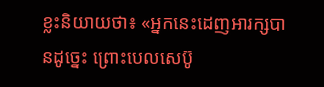ខ្លះនិយាយថា៖ «អ្នកនេះដេញអារក្សបានដូច្នេះ ព្រោះបេលសេប៊ូ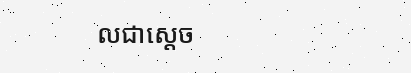លជាស្ដេច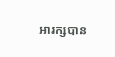អារក្សបាន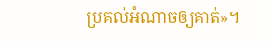ប្រគល់អំណាចឲ្យគាត់»។